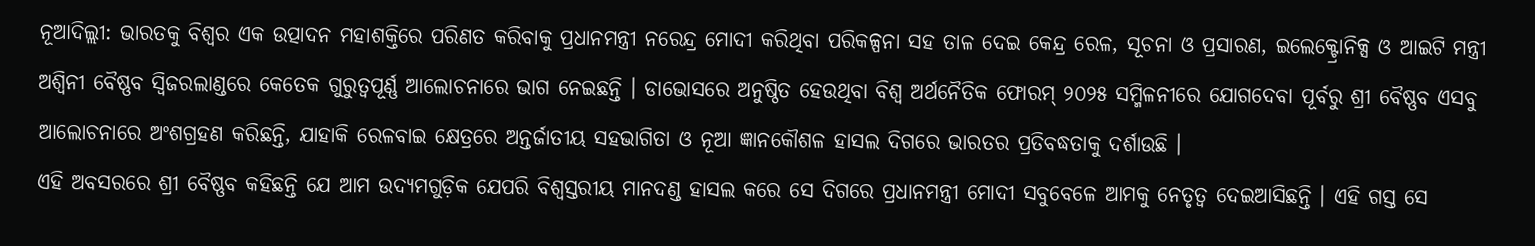ନୂଆଦିଲ୍ଲୀ: ଭାରତକୁ ବିଶ୍ବର ଏକ ଉତ୍ପାଦନ ମହାଶକ୍ତିରେ ପରିଣତ କରିବାକୁ ପ୍ରଧାନମନ୍ତ୍ରୀ ନରେନ୍ଦ୍ର ମୋଦୀ କରିଥିବା ପରିକଳ୍ପନା ସହ ତାଳ ଦେଇ କେନ୍ଦ୍ର ରେଳ, ସୂଚନା ଓ ପ୍ରସାରଣ, ଇଲେକ୍ଟ୍ରୋନିକ୍ସ ଓ ଆଇଟି ମନ୍ତ୍ରୀ ଅଶ୍ବିନୀ ବୈଷ୍ଣବ ସ୍ବିଜରଲାଣ୍ଡରେ କେତେକ ଗୁରୁତ୍ବପୂର୍ଣ୍ଣ ଆଲୋଚନାରେ ଭାଗ ନେଇଛନ୍ତି । ଡାଭୋସରେ ଅନୁଷ୍ଠିତ ହେଉଥିବା ବିଶ୍ବ ଅର୍ଥନୈତିକ ଫୋରମ୍ ୨୦୨୫ ସମ୍ମିଳନୀରେ ଯୋଗଦେବା ପୂର୍ବରୁ ଶ୍ରୀ ବୈଷ୍ଣବ ଏସବୁ ଆଲୋଚନାରେ ଅଂଶଗ୍ରହଣ କରିଛନ୍ତି, ଯାହାକି ରେଳବାଇ କ୍ଷେତ୍ରରେ ଅନ୍ତର୍ଜାତୀୟ ସହଭାଗିତା ଓ ନୂଆ ଜ୍ଞାନକୌଶଳ ହାସଲ ଦିଗରେ ଭାରତର ପ୍ରତିବଦ୍ଧତାକୁ ଦର୍ଶାଉଛି ।
ଏହି ଅବସରରେ ଶ୍ରୀ ବୈଷ୍ଣବ କହିଛନ୍ତି ଯେ ଆମ ଉଦ୍ୟମଗୁଡ଼ିକ ଯେପରି ବିଶ୍ବସ୍ତରୀୟ ମାନଦଣ୍ଡ ହାସଲ କରେ ସେ ଦିଗରେ ପ୍ରଧାନମନ୍ତ୍ରୀ ମୋଦୀ ସବୁବେଳେ ଆମକୁ ନେତୃତ୍ବ ଦେଇଆସିଛନ୍ତି । ଏହି ଗସ୍ତ ସେ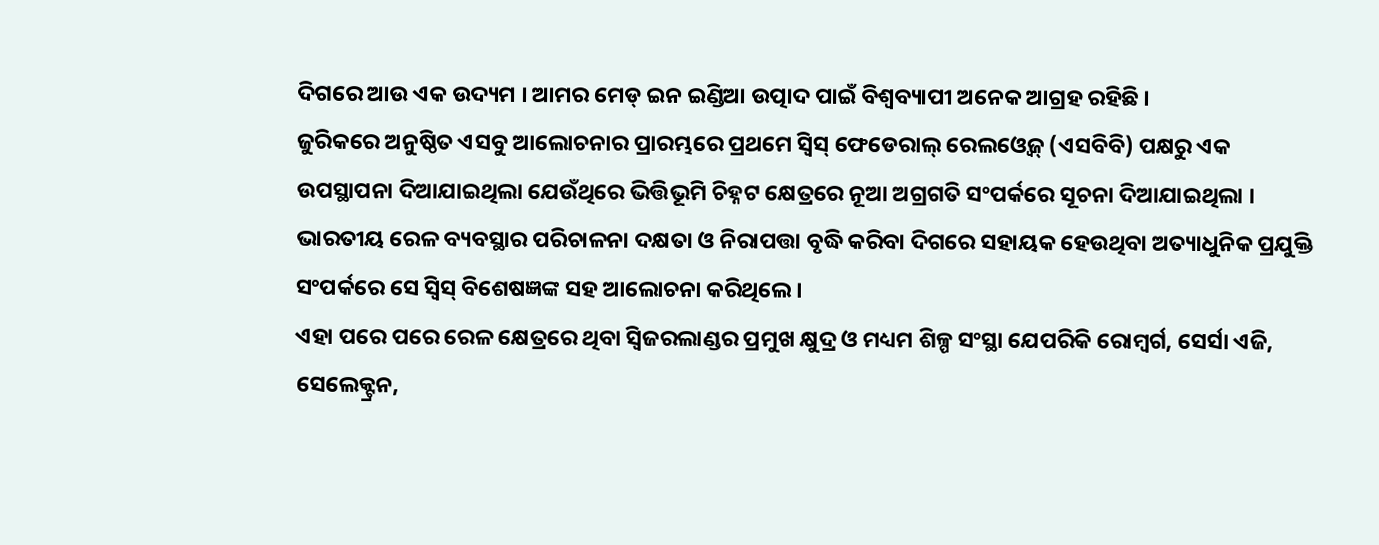ଦିଗରେ ଆଉ ଏକ ଉଦ୍ୟମ । ଆମର ମେଡ୍ ଇନ ଇଣ୍ଡିଆ ଉତ୍ପାଦ ପାଇଁ ବିଶ୍ବବ୍ୟାପୀ ଅନେକ ଆଗ୍ରହ ରହିଛି ।
ଜୁରିକରେ ଅନୁଷ୍ଠିତ ଏସବୁ ଆଲୋଚନାର ପ୍ରାରମ୍ଭରେ ପ୍ରଥମେ ସ୍ବିସ୍ ଫେଡେରାଲ୍ ରେଲଓ୍ବେଜ୍ (ଏସବିବି) ପକ୍ଷରୁ ଏକ ଉପସ୍ଥାପନା ଦିଆଯାଇଥିଲା ଯେଉଁଥିରେ ଭିତ୍ତିଭୂମି ଚିହ୍ନଟ କ୍ଷେତ୍ରରେ ନୂଆ ଅଗ୍ରଗତି ସଂପର୍କରେ ସୂଚନା ଦିଆଯାଇଥିଲା । ଭାରତୀୟ ରେଳ ବ୍ୟବସ୍ଥାର ପରିଚାଳନା ଦକ୍ଷତା ଓ ନିରାପତ୍ତା ବୃଦ୍ଧି କରିବା ଦିଗରେ ସହାୟକ ହେଉଥିବା ଅତ୍ୟାଧୁନିକ ପ୍ରଯୁକ୍ତି ସଂପର୍କରେ ସେ ସ୍ବିସ୍ ବିଶେଷଜ୍ଞଙ୍କ ସହ ଆଲୋଚନା କରିଥିଲେ ।
ଏହା ପରେ ପରେ ରେଳ କ୍ଷେତ୍ରରେ ଥିବା ସ୍ବିଜରଲାଣ୍ଡର ପ୍ରମୁଖ କ୍ଷୁଦ୍ର ଓ ମଧ୍ୟମ ଶିଳ୍ପ ସଂସ୍ଥା ଯେପରିକି ରୋମ୍ବର୍ଗ, ସେର୍ସା ଏଜି, ସେଲେକ୍ଟ୍ରନ,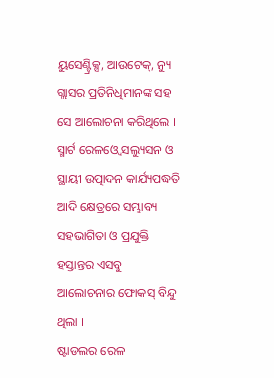ୟୁସେଣ୍ଟ୍ରିକ୍ସ, ଆଉଟେକ୍, ନ୍ୟୁ ଗ୍ଲାସର ପ୍ରତିନିଧିମାନଙ୍କ ସହ ସେ ଆଲୋଚନା କରିଥିଲେ । ସ୍ମାର୍ଟ ରେଳଓ୍ବେ ସଲ୍ୟୁସନ ଓ ସ୍ଥାୟୀ ଉତ୍ପାଦନ କାର୍ଯ୍ୟପଦ୍ଧତି ଆଦି କ୍ଷେତ୍ରରେ ସମ୍ଭାବ୍ୟ ସହଭାଗିତା ଓ ପ୍ରଯୁକ୍ତି ହସ୍ତାନ୍ତର ଏସବୁ ଆଲୋଚନାର ଫୋକସ୍ ବିନ୍ଦୁ ଥିଲା ।
ଷ୍ଟାଡଲର ରେଳ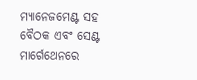ମ୍ୟାନେଜମେଣ୍ଟ ସହ ବୈଠକ ଏବଂ ସେଣ୍ଟ ମାର୍ଗେଥେନରେ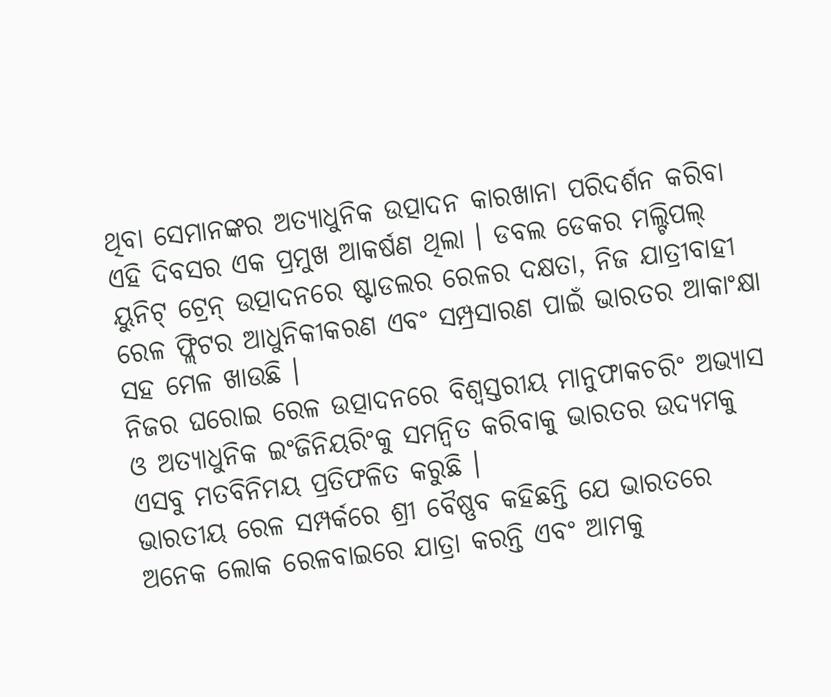ଥିବା ସେମାନଙ୍କର ଅତ୍ୟାଧୁନିକ ଉତ୍ପାଦନ କାରଖାନା ପରିଦର୍ଶନ କରିବା ଏହି ଦିବସର ଏକ ପ୍ରମୁଖ ଆକର୍ଷଣ ଥିଲା । ଡବଲ ଡେକର ମଲ୍ଟିପଲ୍ ୟୁନିଟ୍ ଟ୍ରେନ୍ ଉତ୍ପାଦନରେ ଷ୍ଟାଡଲର ରେଳର ଦକ୍ଷତା, ନିଜ ଯାତ୍ରୀବାହୀ ରେଳ ଫ୍ଲିଟର ଆଧୁନିକୀକରଣ ଏବଂ ସମ୍ପ୍ରସାରଣ ପାଇଁ ଭାରତର ଆକାଂକ୍ଷା ସହ ମେଳ ଖାଉଛି ।
ନିଜର ଘରୋଇ ରେଳ ଉତ୍ପାଦନରେ ବିଶ୍ବସ୍ତରୀୟ ମାନୁଫାକଚରିଂ ଅଭ୍ୟାସ ଓ ଅତ୍ୟାଧୁନିକ ଇଂଜିନିୟରିଂକୁ ସମନ୍ବିତ କରିବାକୁ ଭାରତର ଉଦ୍ୟମକୁ ଏସବୁ ମତବିନିମୟ ପ୍ରତିଫଳିତ କରୁଛି ।
ଭାରତୀୟ ରେଳ ସମ୍ପର୍କରେ ଶ୍ରୀ ବୈଷ୍ଣବ କହିଛନ୍ତି ଯେ ଭାରତରେ ଅନେକ ଲୋକ ରେଳବାଇରେ ଯାତ୍ରା କରନ୍ତି ଏବଂ ଆମକୁ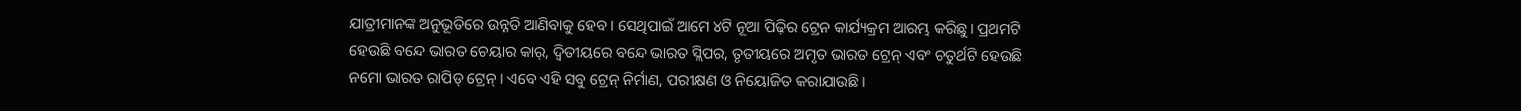ଯାତ୍ରୀମାନଙ୍କ ଅନୁଭୂତିରେ ଉନ୍ନତି ଆଣିବାକୁ ହେବ । ସେଥିପାଇଁ ଆମେ ୪ଟି ନୂଆ ପିଢ଼ିର ଟ୍ରେନ କାର୍ଯ୍ୟକ୍ରମ ଆରମ୍ଭ କରିଛୁ। ପ୍ରଥମଟି ହେଉଛି ବନ୍ଦେ ଭାରତ ଚେୟାର କାର୍, ଦ୍ୱିତୀୟରେ ବନ୍ଦେ ଭାରତ ସ୍ଲିପର, ତୃତୀୟରେ ଅମୃତ ଭାରତ ଟ୍ରେନ୍ ଏବଂ ଚତୁର୍ଥଟି ହେଉଛି ନମୋ ଭାରତ ରାପିଡ୍ ଟ୍ରେନ୍। ଏବେ ଏହି ସବୁ ଟ୍ରେନ୍ ନିର୍ମାଣ, ପରୀକ୍ଷଣ ଓ ନିୟୋଜିତ କରାଯାଉଛି।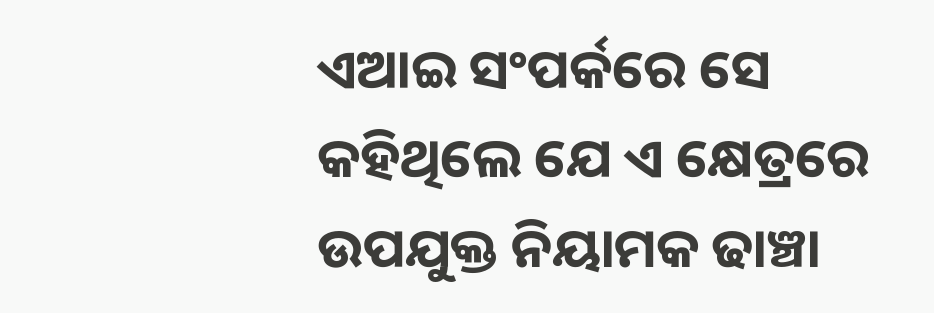ଏଆଇ ସଂପର୍କରେ ସେ କହିଥିଲେ ଯେ ଏ କ୍ଷେତ୍ରରେ ଉପଯୁକ୍ତ ନିୟାମକ ଢାଞ୍ଚା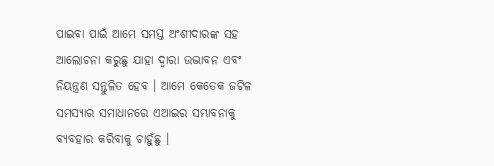ପାଇବା ପାଇଁ ଆମେ ସମସ୍ତ ଅଂଶୀଦାରଙ୍କ ସହ ଆଲୋଚନା କରୁଛୁ ଯାହା ଦ୍ୱାରା ଉଦ୍ଭାବନ ଏବଂ ନିୟନ୍ତ୍ରଣ ସନ୍ତୁଳିତ ହେବ । ଆମେ କେତେକ ଜଟିଳ ସମସ୍ୟାର ସମାଧାନରେ ଏଆଇର ସମ୍ଭାବନାକୁ ବ୍ୟବହାର କରିବାକୁ ଚାହୁଁଛୁ ।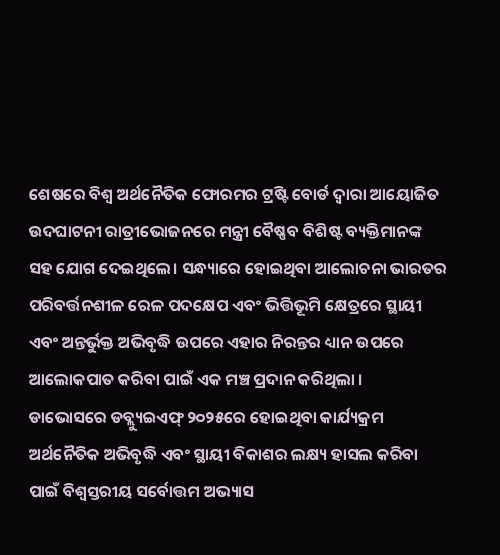ଶେଷରେ ବିଶ୍ୱ ଅର୍ଥନୈତିକ ଫୋରମର ଟ୍ରଷ୍ଟି ବୋର୍ଡ ଦ୍ୱାରା ଆୟୋଜିତ ଉଦଘାଟନୀ ରାତ୍ରୀଭୋଜନରେ ମନ୍ତ୍ରୀ ବୈଷ୍ଣବ ବିଶିଷ୍ଟ ବ୍ୟକ୍ତିମାନଙ୍କ ସହ ଯୋଗ ଦେଇଥିଲେ। ସନ୍ଧ୍ୟାରେ ହୋଇଥିବା ଆଲୋଚନା ଭାରତର ପରିବର୍ତ୍ତନଶୀଳ ରେଳ ପଦକ୍ଷେପ ଏବଂ ଭିତ୍ତିଭୂମି କ୍ଷେତ୍ରରେ ସ୍ଥାୟୀ ଏବଂ ଅନ୍ତର୍ଭୁକ୍ତ ଅଭିବୃଦ୍ଧି ଉପରେ ଏହାର ନିରନ୍ତର ଧ୍ୟାନ ଉପରେ ଆଲୋକପାତ କରିବା ପାଇଁ ଏକ ମଞ୍ଚ ପ୍ରଦାନ କରିଥିଲା ।
ଡାଭୋସରେ ଡବ୍ଲ୍ୟୁଇଏଫ୍ ୨୦୨୫ରେ ହୋଇଥିବା କାର୍ଯ୍ୟକ୍ରମ ଅର୍ଥନୈତିକ ଅଭିବୃଦ୍ଧି ଏବଂ ସ୍ଥାୟୀ ବିକାଶର ଲକ୍ଷ୍ୟ ହାସଲ କରିବା ପାଇଁ ବିଶ୍ୱସ୍ତରୀୟ ସର୍ବୋତ୍ତମ ଅଭ୍ୟାସ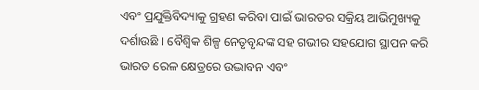ଏବଂ ପ୍ରଯୁକ୍ତିବିଦ୍ୟାକୁ ଗ୍ରହଣ କରିବା ପାଇଁ ଭାରତର ସକ୍ରିୟ ଆଭିମୁଖ୍ୟକୁ ଦର୍ଶାଉଛି । ବୈଶ୍ୱିକ ଶିଳ୍ପ ନେତୃବୃନ୍ଦଙ୍କ ସହ ଗଭୀର ସହଯୋଗ ସ୍ଥାପନ କରି ଭାରତ ରେଳ କ୍ଷେତ୍ରରେ ଉଦ୍ଭାବନ ଏବଂ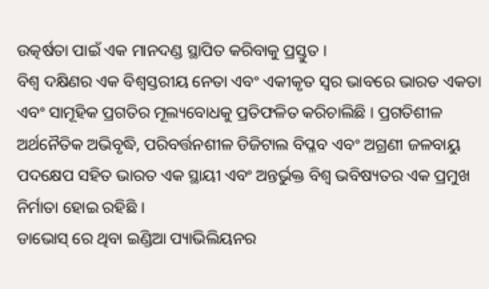ଉତ୍କର୍ଷତା ପାଇଁ ଏକ ମାନଦଣ୍ଡ ସ୍ଥାପିତ କରିବାକୁ ପ୍ରସ୍ତୁତ ।
ବିଶ୍ବ ଦକ୍ଷିଣର ଏକ ବିଶ୍ୱସ୍ତରୀୟ ନେତା ଏବଂ ଏକୀକୃତ ସ୍ୱର ଭାବରେ ଭାରତ ଏକତା ଏବଂ ସାମୂହିକ ପ୍ରଗତିର ମୂଲ୍ୟବୋଧକୁ ପ୍ରତିଫଳିତ କରିଚାଲିଛି । ପ୍ରଗତିଶୀଳ ଅର୍ଥନୈତିକ ଅଭିବୃଦ୍ଧି, ପରିବର୍ତ୍ତନଶୀଳ ଡିଜିଟାଲ ବିପ୍ଳବ ଏବଂ ଅଗ୍ରଣୀ ଜଳବାୟୁ ପଦକ୍ଷେପ ସହିତ ଭାରତ ଏକ ସ୍ଥାୟୀ ଏବଂ ଅନ୍ତର୍ଭୁକ୍ତ ବିଶ୍ୱ ଭବିଷ୍ୟତର ଏକ ପ୍ରମୁଖ ନିର୍ମାତା ହୋଇ ରହିଛି ।
ଡାଭୋସ୍ ରେ ଥିବା ଇଣ୍ଡିଆ ପ୍ୟାଭିଲିୟନର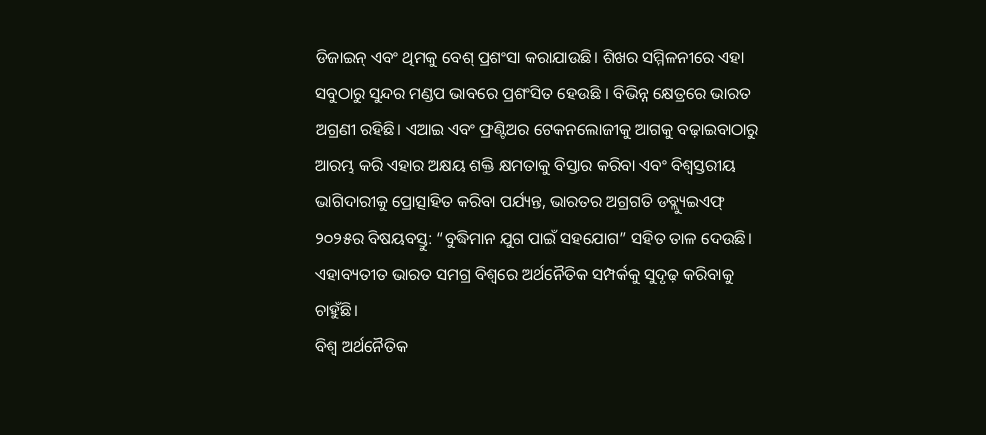ଡିଜାଇନ୍ ଏବଂ ଥିମକୁ ବେଶ୍ ପ୍ରଶଂସା କରାଯାଉଛି। ଶିଖର ସମ୍ମିଳନୀରେ ଏହା ସବୁଠାରୁ ସୁନ୍ଦର ମଣ୍ଡପ ଭାବରେ ପ୍ରଶଂସିତ ହେଉଛି । ବିଭିନ୍ନ କ୍ଷେତ୍ରରେ ଭାରତ ଅଗ୍ରଣୀ ରହିଛି। ଏଆଇ ଏବଂ ଫ୍ରଣ୍ଟିଅର ଟେକନଲୋଜୀକୁ ଆଗକୁ ବଢ଼ାଇବାଠାରୁ ଆରମ୍ଭ କରି ଏହାର ଅକ୍ଷୟ ଶକ୍ତି କ୍ଷମତାକୁ ବିସ୍ତାର କରିବା ଏବଂ ବିଶ୍ୱସ୍ତରୀୟ ଭାଗିଦାରୀକୁ ପ୍ରୋତ୍ସାହିତ କରିବା ପର୍ଯ୍ୟନ୍ତ, ଭାରତର ଅଗ୍ରଗତି ଡବ୍ଲ୍ୟୁଇଏଫ୍ ୨୦୨୫ର ବିଷୟବସ୍ତୁ: “ବୁଦ୍ଧିମାନ ଯୁଗ ପାଇଁ ସହଯୋଗ” ସହିତ ତାଳ ଦେଉଛି। ଏହାବ୍ୟତୀତ ଭାରତ ସମଗ୍ର ବିଶ୍ୱରେ ଅର୍ଥନୈତିକ ସମ୍ପର୍କକୁ ସୁଦୃଢ଼ କରିବାକୁ ଚାହୁଁଛି।
ବିଶ୍ବ ଅର୍ଥନୈତିକ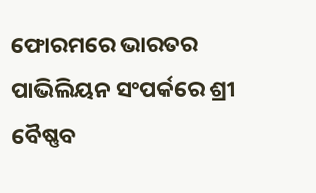ଫୋରମରେ ଭାରତର ପାଭିଲିୟନ ସଂପର୍କରେ ଶ୍ରୀ ବୈଷ୍ଣବ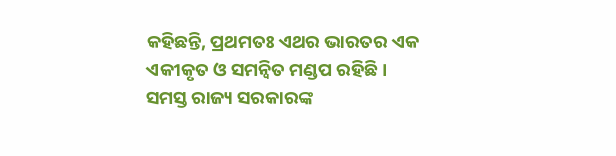କହିଛନ୍ତି, ପ୍ରଥମତଃ ଏଥର ଭାରତର ଏକ ଏକୀକୃତ ଓ ସମନ୍ୱିତ ମଣ୍ଡପ ରହିଛି। ସମସ୍ତ ରାଜ୍ୟ ସରକାରଙ୍କ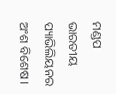ମଣ୍ଡପ ଭାରତୀୟ ପ୍ୟାଭିଲିୟନର ଅଂଶ ବିଶେଷ।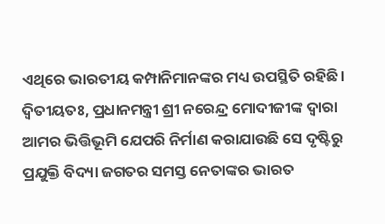ଏଥିରେ ଭାରତୀୟ କମ୍ପାନିମାନଙ୍କର ମଧ୍ୟ ଉପସ୍ଥିତି ରହିଛି। ଦ୍ବିତୀୟତଃ, ପ୍ରଧାନମନ୍ତ୍ରୀ ଶ୍ରୀ ନରେନ୍ଦ୍ର ମୋଦୀଜୀଙ୍କ ଦ୍ୱାରା ଆମର ଭିତ୍ତିଭୂମି ଯେପରି ନିର୍ମାଣ କରାଯାଉଛି ସେ ଦୃଷ୍ଟିରୁ ପ୍ରଯୁକ୍ତି ବିଦ୍ୟା ଜଗତର ସମସ୍ତ ନେତାଙ୍କର ଭାରତ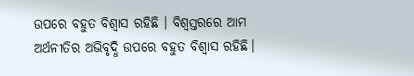ଉପରେ ବହୁତ ବିଶ୍ୱାସ ରହିଛି । ବିଶ୍ୱସ୍ତରରେ ଆମ ଅର୍ଥନୀତିର ଅଭିବୃଦ୍ଧି ଉପରେ ବହୁତ ବିଶ୍ୱାସ ରହିଛି।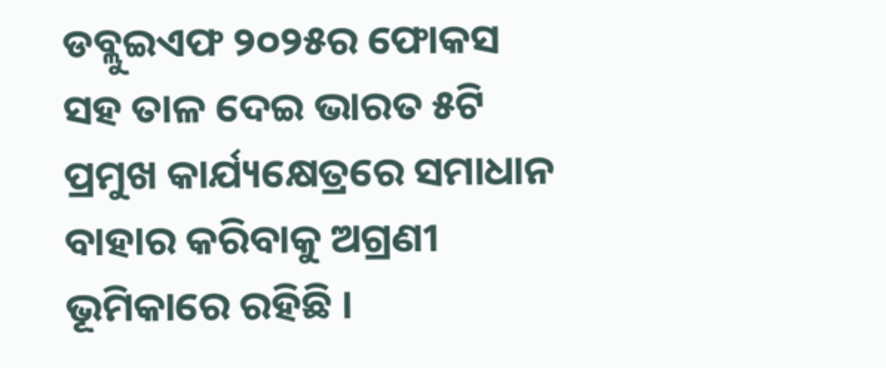ଡବ୍ଲୁଇଏଫ ୨୦୨୫ର ଫୋକସ ସହ ତାଳ ଦେଇ ଭାରତ ୫ଟି ପ୍ରମୁଖ କାର୍ଯ୍ୟକ୍ଷେତ୍ରରେ ସମାଧାନ ବାହାର କରିବାକୁ ଅଗ୍ରଣୀ ଭୂମିକାରେ ରହିଛି ।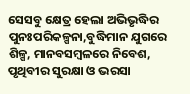ସେସବୁ କ୍ଷେତ୍ର ହେଲା ଅଭିଭୃଦ୍ଧିର ପୁନଃପରିକଳ୍ପନା,ବୁଦ୍ଧିମାନ ଯୁଗରେ ଶିଳ୍ପ, ମାନବସମ୍ବଳରେ ନିବେଶ, ପୃଥିବୀର ସୁରକ୍ଷା ଓ ଭରସା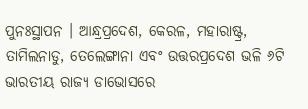ପୁନଃସ୍ଥାପନ । ଆନ୍ଧ୍ରପ୍ରଦେଶ, କେରଳ, ମହାରାଷ୍ଟ୍ର, ତାମିଲନାଡୁ, ତେଲେଙ୍ଗାନା ଏବଂ ଉତ୍ତରପ୍ରଦେଶ ଭଳି ୬ଟି ଭାରତୀୟ ରାଜ୍ୟ ଡାଭୋସରେ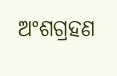ଅଂଶଗ୍ରହଣ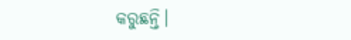କରୁଛନ୍ତି।